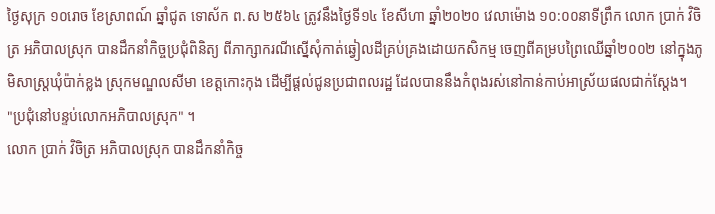ថ្ងៃសុក្រ ១០រោច ខែស្រាពណ៍ ឆ្នាំជូត ទោស័ក ព.ស ២៥៦៤ ត្រូវនឹងថ្ងៃទី១៤ ខែសីហា ឆ្នាំ២០២០ វេលាម៉ោង ១០:០០នាទីព្រឹក លោក ប្រាក់ វិចិត្រ អភិបាលស្រុក បានដឹកនាំកិច្ចប្រជុំពិនិត្យ ពីភាក្សាករណីស្នើសុំកាត់ឆ្វៀលដីគ្រប់គ្រងដោយកសិកម្ម ចេញពីគម្របព្រៃឈើឆ្នាំ២០០២ នៅក្នុងភូមិសាស្រ្តឃុំប៉ាក់ខ្លង ស្រុកមណ្ឌលសីមា ខេត្តកោះកុង ដើម្បីផ្តល់ជូនប្រជាពលរដ្ឋ ដែលបាននឹងកំពុងរស់នៅកាន់កាប់អាស្រ័យផលជាក់ស្តែង។
"ប្រជុំនៅបន្ទប់លោកអភិបាលស្រុក" ។
លោក ប្រាក់ វិចិត្រ អភិបាលស្រុក បានដឹកនាំកិច្ច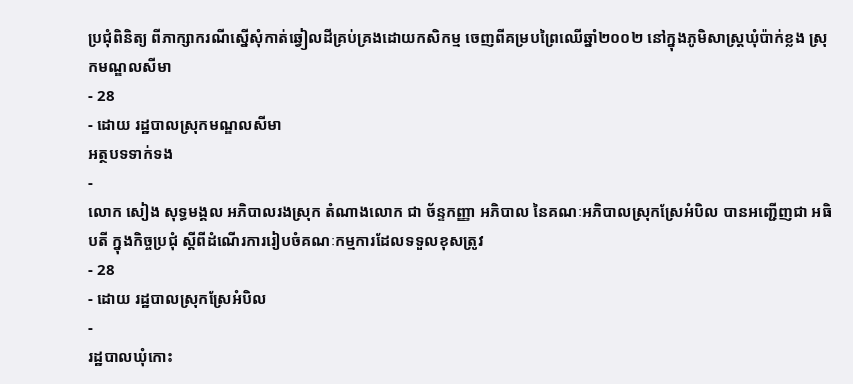ប្រជុំពិនិត្យ ពីភាក្សាករណីស្នើសុំកាត់ឆ្វៀលដីគ្រប់គ្រងដោយកសិកម្ម ចេញពីគម្របព្រៃឈើឆ្នាំ២០០២ នៅក្នុងភូមិសាស្រ្តឃុំប៉ាក់ខ្លង ស្រុកមណ្ឌលសីមា
- 28
- ដោយ រដ្ឋបាលស្រុកមណ្ឌលសីមា
អត្ថបទទាក់ទង
-
លោក សៀង សុទ្ធមង្គល អភិបាលរងស្រុក តំណាងលោក ជា ច័ន្ទកញ្ញា អភិបាល នៃគណៈអភិបាលស្រុកស្រែអំបិល បានអញ្ជើញជា អធិបតី ក្នុងកិច្ចប្រជុំ ស្តីពីដំណើរការរៀបចំគណៈកម្មការដែលទទួលខុសត្រូវ
- 28
- ដោយ រដ្ឋបាលស្រុកស្រែអំបិល
-
រដ្ឋបាលឃុំកោះ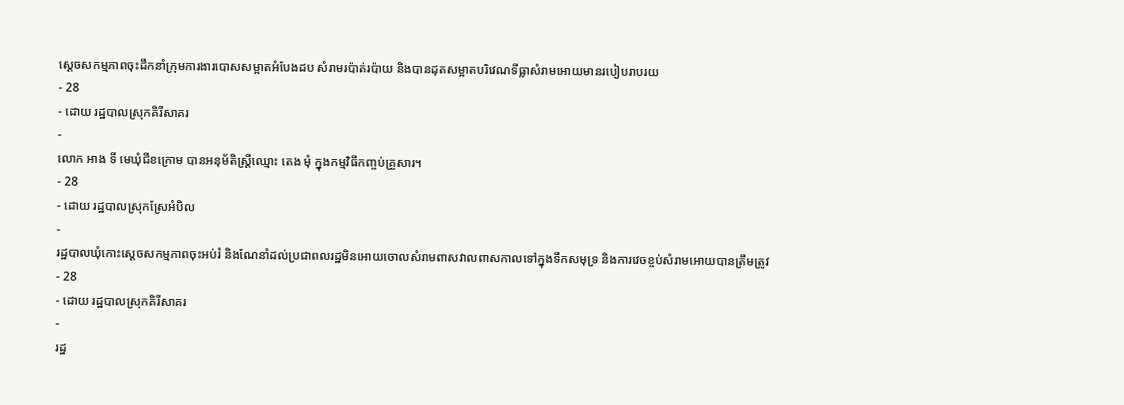ស្ដេចសកម្មភាពចុះដឹកនាំក្រុមការងារបោសសម្អាតអំបែងដប សំរាមរប៉ាត់រប៉ាយ និងបានដុតសម្អាតបរិវេណទីធ្លាសំរាមអោយមានរបៀបរាបរយ
- 28
- ដោយ រដ្ឋបាលស្រុកគិរីសាគរ
-
លោក អាង ទី មេឃុំជីខក្រោម បានអនុម័តិស្ត្រីឈ្មោះ តេង មុំ ក្នុងកម្មវិធីកញ្ចប់គ្រួសារ។
- 28
- ដោយ រដ្ឋបាលស្រុកស្រែអំបិល
-
រដ្ឋបាលឃុំកោះស្ដេចសកម្មភាពចុះអប់រំ និងណែនាំដល់ប្រជាពលរដ្ឋមិនអោយចោលសំរាមពាសវាលពាសកាលទៅក្នុងទឹកសមុទ្រ និងការវេចខ្ចប់សំរាមអោយបានត្រឹមត្រូវ
- 28
- ដោយ រដ្ឋបាលស្រុកគិរីសាគរ
-
រដ្ឋ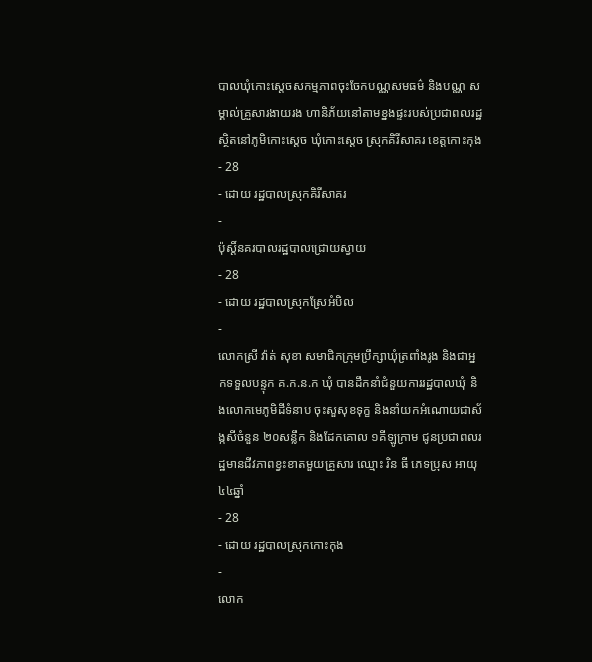បាលឃុំកោះស្ដេចសកម្មភាពចុះចែកបណ្ណសមធម៌ និងបណ្ណ សម្គាល់គ្រួសារងាយរង ហានិភ័យនៅតាមខ្នងផ្ទះរបស់ប្រជាពលរដ្ឋស្ថិតនៅភូមិកោះស្ដេច ឃុំកោះស្ដេច ស្រុកគិរីសាគរ ខេត្តកោះកុង
- 28
- ដោយ រដ្ឋបាលស្រុកគិរីសាគរ
-
ប៉ុស្តិ៍នគរបាលរដ្ឋបាលជ្រោយស្វាយ
- 28
- ដោយ រដ្ឋបាលស្រុកស្រែអំបិល
-
លោកស្រី វ៉ាត់ សុខា សមាជិកក្រុមប្រឹក្សាឃុំត្រពាំងរូង និងជាអ្នកទទួលបន្ទុក គ.ក.ន.ក ឃុំ បានដឹកនាំជំនួយការរដ្ឋបាលឃុំ និងលោកមេភូមិដីទំនាប ចុះសួសុខទុក្ខ និងនាំយកអំណោយជាស័ង្កសីចំនួន ២០សន្លឹក និងដែកគោល ១គីឡូក្រាម ជូនប្រជាពលរដ្ឋមានជីវភាពខ្វះខាតមួយគ្រួសារ ឈ្មោះ រិន ធី ភេទប្រុស អាយុ ៤៤ឆ្នាំ
- 28
- ដោយ រដ្ឋបាលស្រុកកោះកុង
-
លោក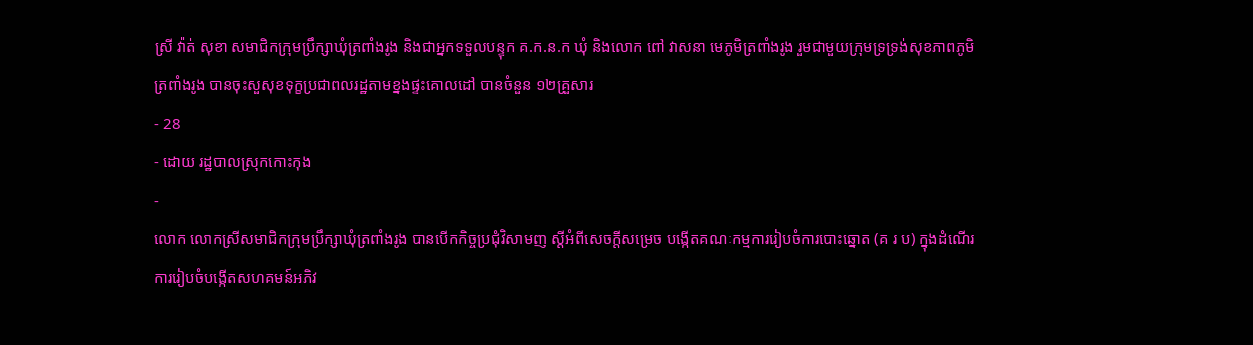ស្រី វ៉ាត់ សុខា សមាជិកក្រុមប្រឹក្សាឃុំត្រពាំងរូង និងជាអ្នកទទួលបន្ទុក គ.ក.ន.ក ឃុំ និងលោក ពៅ វាសនា មេភូមិត្រពាំងរូង រួមជាមួយក្រុមទ្រទ្រង់សុខភាពភូមិត្រពាំងរូង បានចុះសួសុខទុក្ខប្រជាពលរដ្ឋតាមខ្នងផ្ទះគោលដៅ បានចំនួន ១២គ្រួសារ
- 28
- ដោយ រដ្ឋបាលស្រុកកោះកុង
-
លោក លោកស្រីសមាជិកក្រុមប្រឹក្សាឃុំត្រពាំងរូង បានបើកកិច្ចប្រជុំវិសាមញ ស្ដីអំពីសេចក្តីសម្រេច បង្កើតគណៈកម្មការរៀបចំការបោះឆ្នោត (គ រ ប) ក្នុងដំណើរការរៀបចំបង្កើតសហគមន៍អភិវ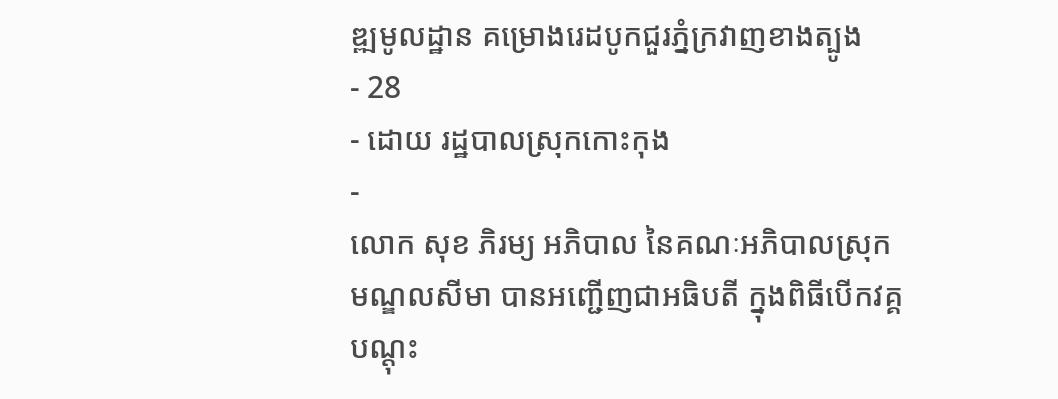ឌ្ឍមូលដ្ឋាន គម្រោងរេដបូកជួរភ្នំក្រវាញខាងត្បូង
- 28
- ដោយ រដ្ឋបាលស្រុកកោះកុង
-
លោក សុខ ភិរម្យ អភិបាល នៃគណៈអភិបាលស្រុកមណ្ឌលសីមា បានអញ្ជើញជាអធិបតី ក្នុងពិធីបើកវគ្គបណ្តុះ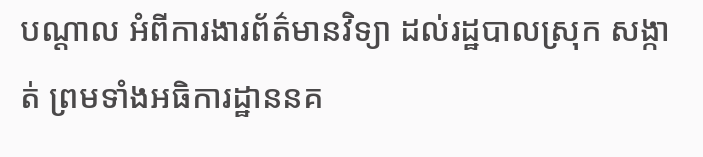បណ្តាល អំពីការងារព័ត៌មានវិទ្យា ដល់រដ្ឋបាលស្រុក សង្កាត់ ព្រមទាំងអធិការដ្ឋាននគ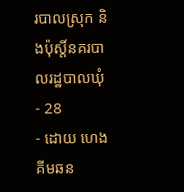របាលស្រុក និងប៉ុស្តិ៍នគរបាលរដ្ឋបាលឃុំ
- 28
- ដោយ ហេង គីមឆន